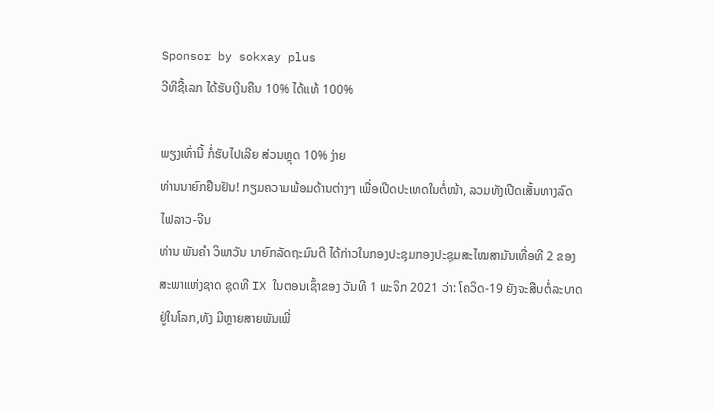Sponsor by sokxay plus
ວີທີຊື້ເລກ ໄດ້ຮັບເງີນຄືນ 10% ໄດ້ແທ້ 100%

ພຽງເທົ່ານີ້ ກໍ່ຮັບໄປເລີຍ ສ່ວນຫຼຸດ 10% ງ່າຍ
ທ່ານນາຍົກຢືນຢັນ! ກຽມຄວາມພ້ອມດ້ານຕ່າງໆ ເພື່ອເປີດປະເທດໃນຕໍ່ໜ້າ, ລວມທັງເປີດເສັ້ນທາງລົດໄຟລາວ-ຈີນ
ທ່ານ ພັນຄຳ ວິພາວັນ ນາຍົກລັດຖະມົນຕີ ໄດ້ກ່າວໃນກອງປະຊຸມກອງປະຊຸມສະໄໝສາມັນເທື່ອທີ 2 ຂອງສະພາແຫ່ງຊາດ ຊຸດທີ IX ໃນຕອນເຊົ້າຂອງ ວັນທີ 1 ພະຈິກ 2021 ວ່າ: ໂຄວິດ-19 ຍັງຈະສືບຕໍ່ລະບາດຢູ່ໃນໂລກ,ທັງ ມີຫຼາຍສາຍພັນເພີ່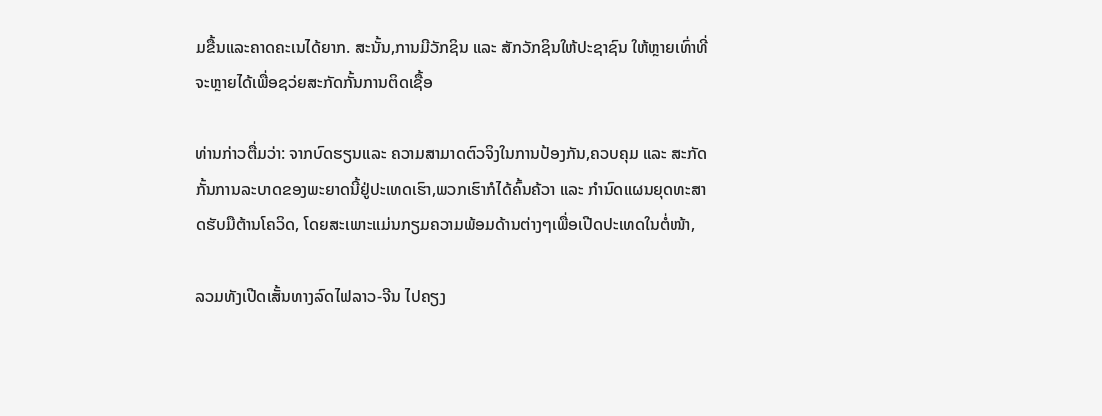ມຂື້ນແລະຄາດຄະເນໄດ້ຍາກ. ສະນັ້ນ,ການມີວັກຊິນ ແລະ ສັກວັກຊິນໃຫ້ປະຊາຊົນ ໃຫ້ຫຼາຍເທົ່າທີ່ຈະຫຼາຍໄດ້ເພື່ອຊວ່ຍສະກັດກັ້ນການຕິດເຊື້ອ

ທ່ານກ່າວຕື່ມວ່າ: ຈາກບົດຮຽນແລະ ຄວາມສາມາດຕົວຈິງໃນການປ້ອງກັນ,ຄວບຄຸມ ແລະ ສະກັດກັ້ນການລະບາດຂອງພະຍາດນີ້ຢູ່ປະເທດເຮົາ,ພວກເຮົາກໍໄດ້ຄົ້ນຄ້ວາ ແລະ ກຳນົດແຜນຍຸດທະສາດຮັບມືຕ້ານໂຄວິດ, ໂດຍສະເພາະແມ່ນກຽມຄວາມພ້ອມດ້ານຕ່າງໆເພື່ອເປີດປະເທດໃນຕໍ່ໜ້າ,

ລວມທັງເປີດເສັ້ນທາງລົດໄຟລາວ-ຈີນ ໄປຄຽງ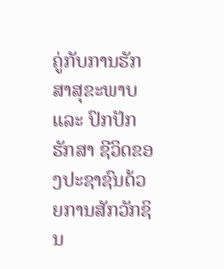ຄູ່ກັບການຮັກສາສຸຂະພາບ ແລະ ປົກປັກຮັກສາ ຊີວິດຂອງປະຊາຊົນດ້ວຍການສັກວັກຊິນ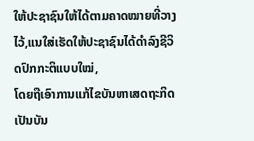ໃຫ້ປະຊາຊົນໃຫ້ໄດ້ຕາມຄາດໝາຍທີ່ວາງໄວ້,ແນໃສ່ເຮັດໃຫ້ປະຊາຊົນໄດ້ດຳລົງຊີວິດປົກກະຕິແບບໃໝ່,
ໂດຍຖືເອົາການແກ້ໄຂບັນຫາເສດຖະກິດເປັນບັນ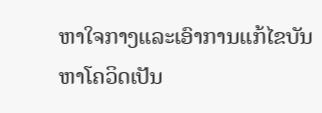ຫາໃຈກາງແລະເອົາການແກ້ໄຂບັນຫາໂຄວິດເປັນ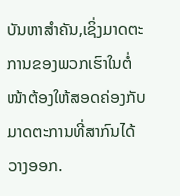ບັນຫາສຳຄັນ,ເຊິ່ງມາດຕະການຂອງພວກເຮົາໃນຕໍ່ໜ້າຕ້ອງໃຫ້ສອດຄ່ອງກັບມາດຕະການທີ່ສາກົນໄດ້ວາງອອກ.